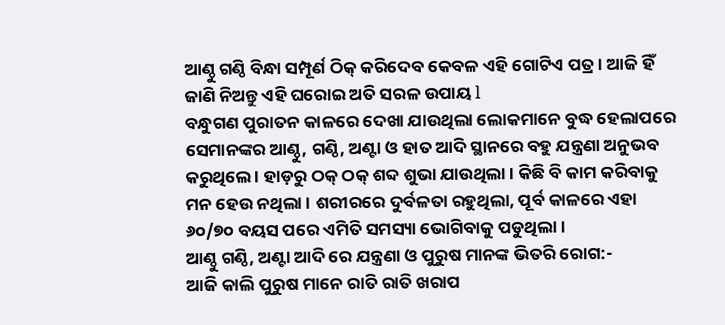ଆଣ୍ଠୁ ଗଣ୍ଠି ବିନ୍ଧା ସମ୍ପୂର୍ଣ ଠିକ୍ କରିଦେବ କେବଳ ଏହି ଗୋଟିଏ ପତ୍ର। ଆଜି ହିଁ ଜାଣି ନିଅନ୍ତୁ ଏହି ଘରୋଇ ଅତି ସରଳ ଉପାୟ l
ବନ୍ଧୁଗଣ ପୁରାତନ କାଳରେ ଦେଖା ଯାଉଥିଲା ଲୋକମାନେ ବୁଦ୍ଧ ହେଲାପରେ ସେମାନଙ୍କର ଆଣ୍ଠୁ, ଗଣ୍ଠି, ଅଣ୍ଟା ଓ ହାତ ଆଦି ସ୍ଥାନରେ ବହୁ ଯନ୍ତ୍ରଣା ଅନୁଭବ କରୁଥିଲେ । ହାଡ଼ରୁ ଠକ୍ ଠକ୍ ଶବ୍ଦ ଶୁଭା ଯାଉଥିଲା । କିଛି ବି କାମ କରିବାକୁ ମନ ହେଉ ନଥିଲା । ଶରୀରରେ ଦୁର୍ବଳତା ରହୁଥିଲା, ପୂର୍ବ କାଳରେ ଏହା ୬୦/୭୦ ବୟସ ପରେ ଏମିତି ସମସ୍ୟା ଭୋଗିବାକୁ ପଡୁଥିଲା ।
ଆଣ୍ଠୁ ଗଣ୍ଠି, ଅଣ୍ଟା ଆଦି ରେ ଯନ୍ତ୍ରଣା ଓ ପୁରୁଷ ମାନଙ୍କ ଭିତରି ରୋଗ:-
ଆଜି କାଲି ପୁରୁଷ ମାନେ ରାତି ରାତି ଖରାପ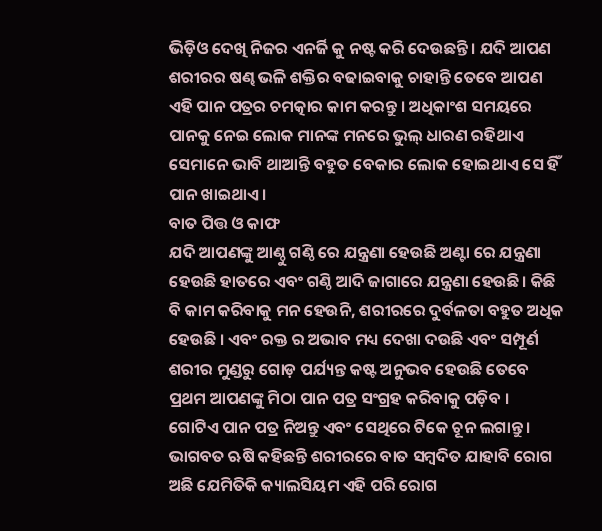ଭିଡ଼ିଓ ଦେଖି ନିଜର ଏନର୍ଜି କୁ ନଷ୍ଟ କରି ଦେଉଛନ୍ତି । ଯଦି ଆପଣ ଶରୀରର ଷଣ୍ଢ ଭଳି ଶକ୍ତିର ବଢାଇବାକୁ ଚାହାନ୍ତି ତେବେ ଆପଣ ଏହି ପାନ ପତ୍ରର ଚମତ୍କାର କାମ କରନ୍ତୁ । ଅଧିକାଂଶ ସମୟରେ ପାନକୁ ନେଇ ଲୋକ ମାନଙ୍କ ମନରେ ଭୁଲ୍ ଧାରଣ ରହିଥାଏ ସେମାନେ ଭାବି ଥାଆନ୍ତି ବହୁତ ବେକାର ଲୋକ ହୋଇଥାଏ ସେ ହିଁ ପାନ ଖାଇଥାଏ ।
ବାତ ପିତ୍ତ ଓ କାଫ
ଯଦି ଆପଣଙ୍କୁ ଆଣ୍ଠୁ ଗଣ୍ଠି ରେ ଯନ୍ତ୍ରଣା ହେଉଛି ଅଣ୍ଟା ରେ ଯନ୍ତ୍ରଣା ହେଉଛି ହାତରେ ଏବଂ ଗଣ୍ଠି ଆଦି ଜାଗାରେ ଯନ୍ତ୍ରଣା ହେଉଛି। କିଛି ବି କାମ କରିବାକୁ ମନ ହେଉନି, ଶରୀରରେ ଦୁର୍ବଳତା ବହୁତ ଅଧିକ ହେଉଛି । ଏବଂ ରକ୍ତ ର ଅଭାବ ମଧ୍ୟ ଦେଖା ଦଉଛି ଏବଂ ସମ୍ପୂର୍ଣ ଶରୀର ମୁଣ୍ଡରୁ ଗୋଡ଼ ପର୍ଯ୍ୟନ୍ତ କଷ୍ଟ ଅନୁଭବ ହେଉଛି ତେବେ ପ୍ରଥମ ଆପଣଙ୍କୁ ମିଠା ପାନ ପତ୍ର ସଂଗ୍ରହ କରିବାକୁ ପଡ଼ିବ ।
ଗୋଟିଏ ପାନ ପତ୍ର ନିଅନ୍ତୁ ଏବଂ ସେଥିରେ ଟିକେ ଚୂନ ଲଗାନ୍ତୁ । ଭାଗବତ ଋଷି କହିଛନ୍ତି ଶରୀରରେ ବାତ ସମ୍ବଦିତ ଯାହାବି ରୋଗ ଅଛି ଯେମିତିକି କ୍ୟାଲସିୟମ ଏହି ପରି ରୋଗ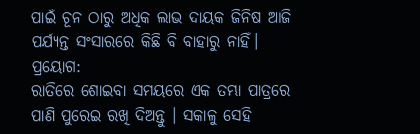ପାଇଁ ଚୂନ ଠାରୁ ଅଧିକ ଲାଭ ଦାୟକ ଜିନିଷ ଆଜି ପର୍ଯ୍ୟନ୍ତ ସଂସାରରେ କିଛି ବି ବାହାରୁ ନାହିଁ।
ପ୍ରୟୋଗ:
ରାତିରେ ଶୋଇବା ସମୟରେ ଏକ ତମ୍ଭା ପାତ୍ରରେ ପାଣି ପୁରେଇ ରଖି ଦିଅନ୍ତୁ । ସକାଳୁ ସେହି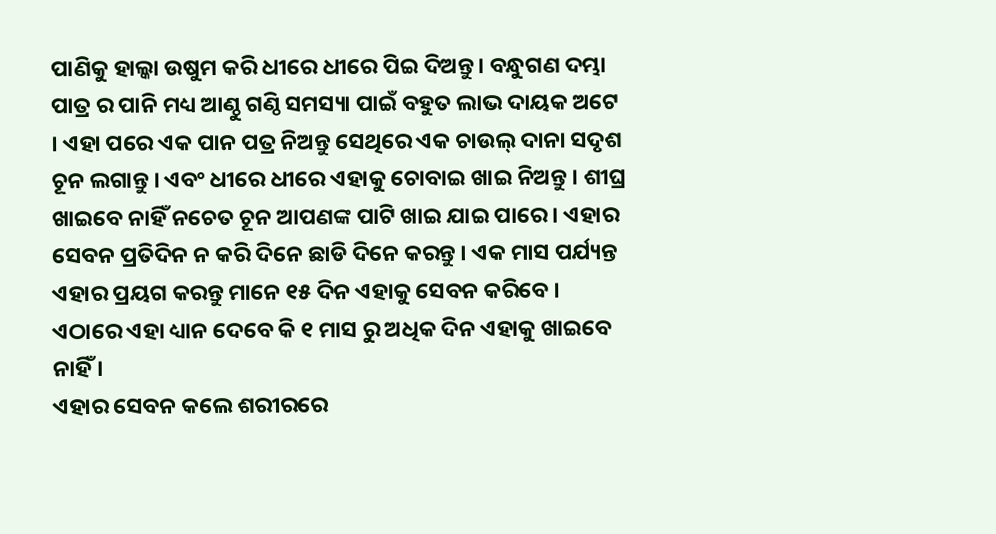ପାଣିକୁ ହାଲ୍କା ଉଷୁମ କରି ଧୀରେ ଧୀରେ ପିଇ ଦିଅନ୍ତୁ। ବନ୍ଧୁଗଣ ଦମ୍ଭା ପାତ୍ର ର ପାନି ମଧ୍ୟ ଆଣ୍ଠୁ ଗଣ୍ଠି ସମସ୍ୟା ପାଇଁ ବହୁତ ଲାଭ ଦାୟକ ଅଟେ । ଏହା ପରେ ଏକ ପାନ ପତ୍ର ନିଅନ୍ତୁ ସେଥିରେ ଏକ ଚାଉଲ୍ ଦାନା ସଦୃଶ ଚୂନ ଲଗାନ୍ତୁ । ଏବଂ ଧୀରେ ଧୀରେ ଏହାକୁ ଚୋବାଇ ଖାଇ ନିଅନ୍ତୁ । ଶୀଘ୍ର ଖାଇବେ ନାହିଁ ନଚେତ ଚୂନ ଆପଣଙ୍କ ପାଟି ଖାଇ ଯାଇ ପାରେ । ଏହାର ସେବନ ପ୍ରତିଦିନ ନ କରି ଦିନେ ଛାଡି ଦିନେ କରନ୍ତୁ । ଏକ ମାସ ପର୍ଯ୍ୟନ୍ତ ଏହାର ପ୍ରୟଗ କରନ୍ତୁ ମାନେ ୧୫ ଦିନ ଏହାକୁ ସେବନ କରିବେ । ଏଠାରେ ଏହା ଧ୍ୟାନ ଦେବେ କି ୧ ମାସ ରୁ ଅଧିକ ଦିନ ଏହାକୁ ଖାଇବେ ନାହିଁ ।
ଏହାର ସେବନ କଲେ ଶରୀରରେ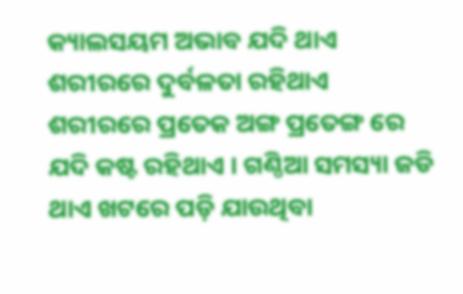କ୍ୟାଲସୟମ ଅଭାବ ଯଦି ଥାଏ ଶରୀରରେ ଦୁର୍ବଳତା ରହିଥାଏ ଶରୀରରେ ପ୍ରତେକ ଅଙ୍ଗ ପ୍ରତେଙ୍ଗ ରେ ଯଦି କଷ୍ଟ ରହିଥାଏ । ଗଣ୍ଠିଆ ସମସ୍ୟା ଜଡି ଥାଏ ଖଟରେ ପଡ଼ି ଯାଉଥିବା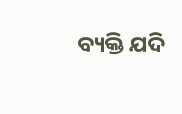ବ୍ୟକ୍ତି ଯଦି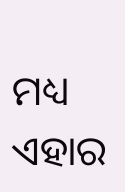ମଧ୍ୟ ଏହାର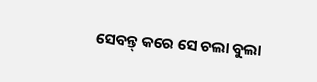ସେବନ୍ତ୍ କରେ ସେ ଚଲା ବୁଲା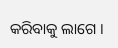କରିବାକୁ ଲାଗେ ।